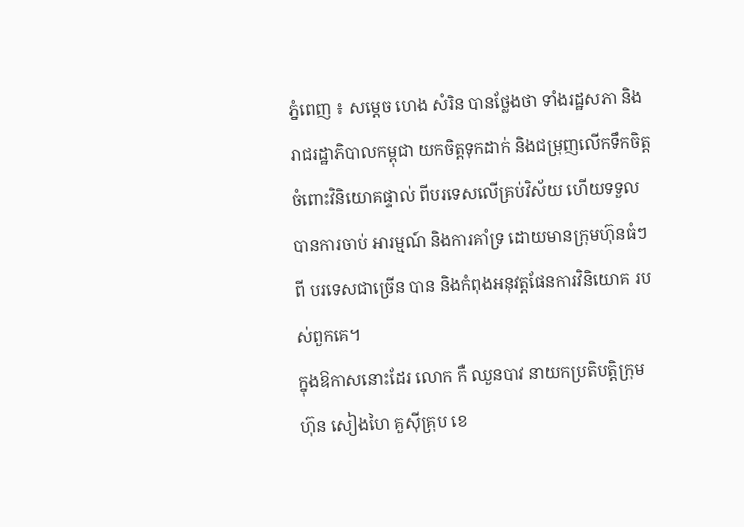ភ្នំពេញ ៖ សម្តេច ហេង សំរិន បានថ្លែងថា ទាំងរដ្ឋសភា និងរាជរដ្ឋាភិបាលកម្ពុជា យកចិត្តទុកដាក់ និងជម្រុញលើកទឹកចិត្តចំពោះវិនិយោគផ្ទាល់ ពីបរទេសលើគ្រប់វិស័យ ហើយទទួលបានការចាប់ អារម្មណ៍ និងការគាំទ្រ ដោយមានក្រុមហ៊ុនធំៗ ពី បរទេសជាច្រើន បាន និងកំពុងអនុវត្តផែនការវិនិយោគ របស់ពួកគេ។
ក្នុងឱកាសនោះដែរ លោក កឺ ឈួនបាវ នាយកប្រតិបត្តិក្រុមហ៊ុន សៀងហៃ គួស៊ីគ្រុប ខេ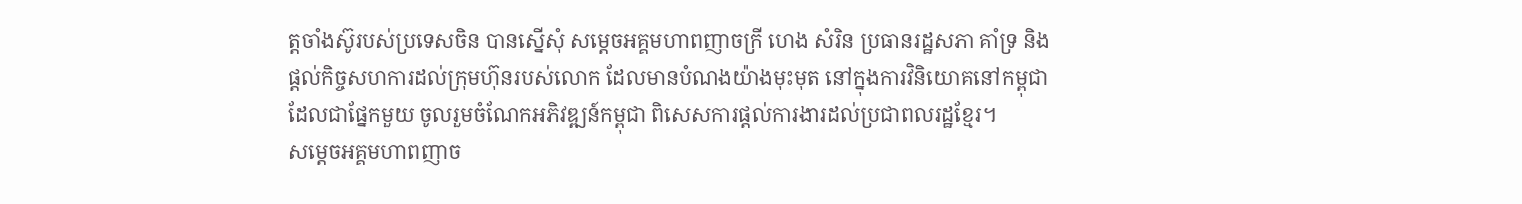ត្តចាំងស៊ូរបស់ប្រទេសចិន បានស្នើសុំ សម្តេចអគ្គមហាពញាចក្រី ហេង សំរិន ប្រធានរដ្ឋសភា គាំទ្រ និងផ្តល់កិច្ចសហការដល់ក្រុមហ៊ុនរបស់លោក ដែលមានបំណងយ៉ាងមុះមុត នៅក្នុងការវិនិយោគនៅកម្ពុជា ដែលជាផ្នែកមួយ ចូលរួមចំណែកអភិវឌ្ឍន៍កម្ពុជា ពិសេសការផ្តល់ការងារដល់ប្រជាពលរដ្ឋខ្មែរ។
សម្តេចអគ្គមហាពញាច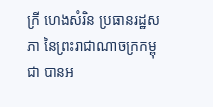ក្រី ហេងសំរិន ប្រធានរដ្ឋសភា នៃព្រះរាជាណាចក្រកម្ពុជា បានអ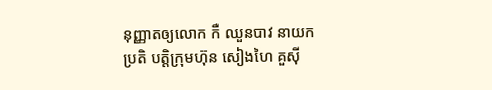នុញ្ញាតឲ្យលោក កឺ ឈួនបាវ នាយកប្រតិ បត្តិក្រុមហ៊ុន សៀងហៃ គួស៊ី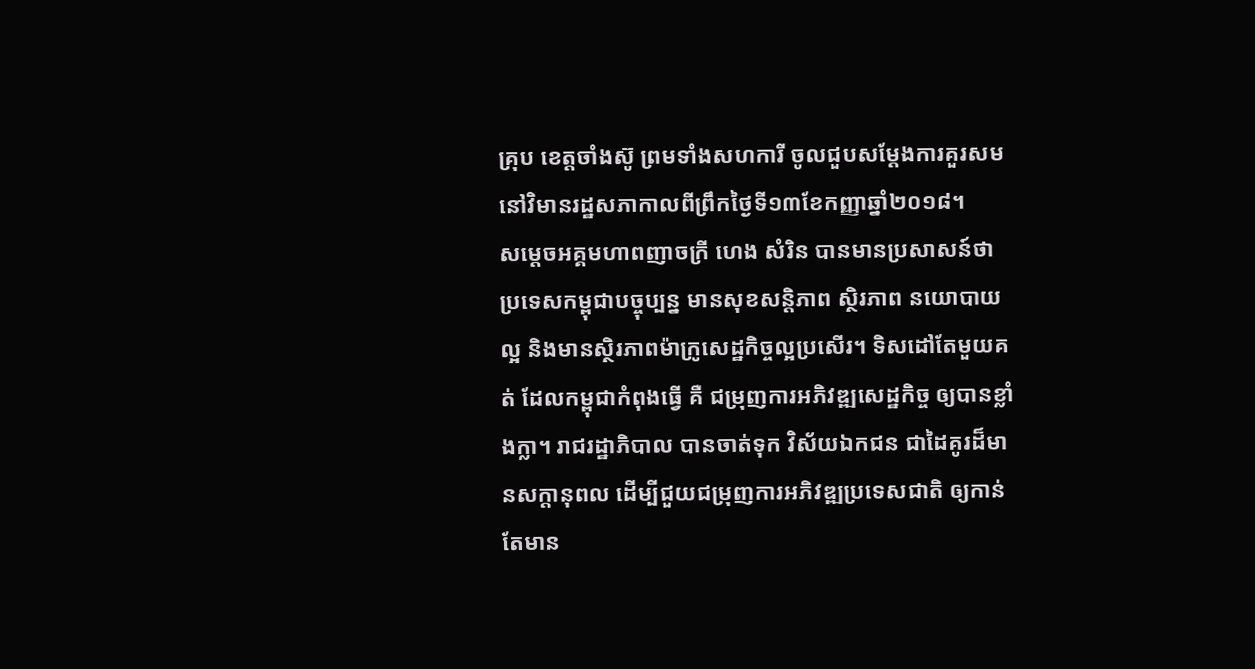គ្រុប ខេត្តចាំងស៊ូ ព្រមទាំងសហការី ចូលជួបសម្តែងការគួរសម នៅវិមានរដ្ឋសភាកាលពីព្រឹកថ្ងៃទី១៣ខែកញ្ញាឆ្នាំ២០១៨។
សម្តេចអគ្គមហាពញាចក្រី ហេង សំរិន បានមានប្រសាសន៍ថា ប្រទេសកម្ពុជាបច្ចុប្បន្ន មានសុខសន្តិភាព ស្ថិរភាព នយោបាយល្អ និងមានស្ថិរភាពម៉ាក្រូសេដ្ឋកិច្ចល្អប្រសើរ។ ទិសដៅតែមួយគត់ ដែលកម្ពុជាកំពុងធ្វើ គឺ ជម្រុញការអភិវឌ្ឍសេដ្ឋកិច្ច ឲ្យបានខ្លាំងក្លា។ រាជរដ្ឋាភិបាល បានចាត់ទុក វិស័យឯកជន ជាដៃគូរដ៏មានសក្តានុពល ដើម្បីជួយជម្រុញការអភិវឌ្ឍប្រទេសជាតិ ឲ្យកាន់តែមាន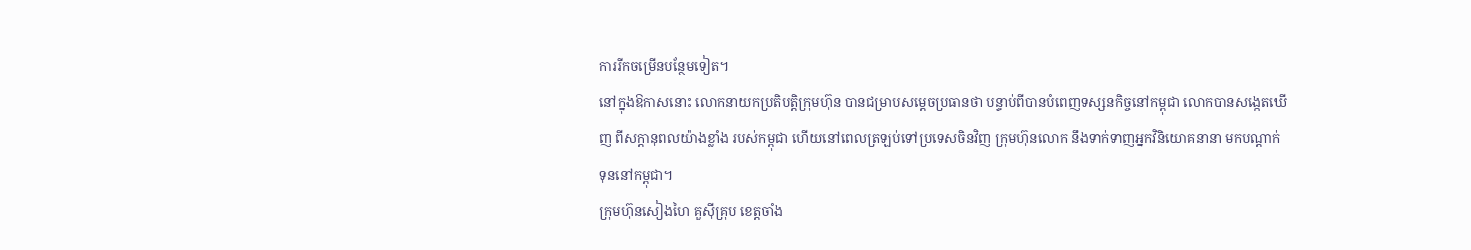ការរីកចម្រើនបន្ថែមទៀត។
នៅក្នុងឱកាសនោះ លោកនាយកប្រតិបត្តិក្រុមហ៊ុន បានជម្រាបសម្តេចប្រធានថា បន្ទាប់ពីបានបំពេញទស្សនកិច្ចនៅកម្ពុជា លោកបានសង្កេតឃើញ ពីសក្តានុពលយ៉ាងខ្លាំង របស់កម្ពុជា ហើយនៅពេលត្រឡប់ទៅប្រទេសចិនវិញ ក្រុមហ៊ុនលោក នឹងទាក់ទាញអ្នកវិនិយោគនានា មកបណ្តាក់ទុននៅកម្ពុជា។
ក្រុមហ៊ុនសៀងហៃ គួស៊ីគ្រុប ខេត្តចាំង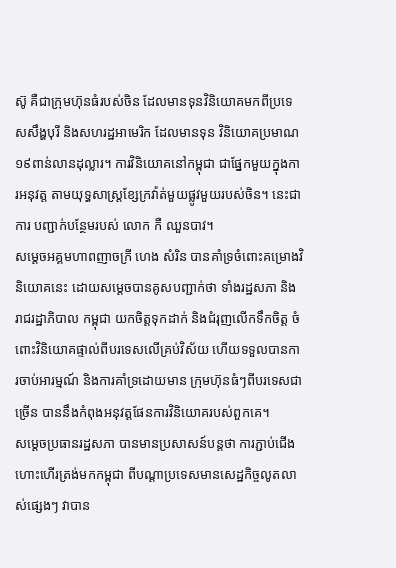ស៊ូ គឺជាក្រុមហ៊ុនធំរបស់ចិន ដែលមានទុនវិនិយោគមកពីប្រទេសសឹង្ហបុរី និងសហរដ្ឋអាមេរិក ដែលមានទុន វិនិយោគប្រមាណ១៩ពាន់លានដុល្លារ។ ការវិនិយោគនៅកម្ពុជា ជាផ្នែកមួយក្នុងការអនុវត្ត តាមយុទ្ធសាស្ត្រខ្សែក្រវ៉ាត់មួយផ្លូវមួយរបស់ចិន។ នេះជាការ បញ្ជាក់បន្ថែមរបស់ លោក កឺ ឈួនបាវ។
សម្តេចអគ្គមហាពញាចក្រី ហេង សំរិន បានគាំទ្រចំពោះគម្រោងវិនិយោគនេះ ដោយសម្តេចបានគូសបញ្ជាក់ថា ទាំងរដ្ឋសភា និងរាជរដ្ឋាភិបាល កម្ពុជា យកចិត្តទុកដាក់ និងជំរុញលើកទឹកចិត្ត ចំពោះវិនិយោគផ្ទាល់ពីបរទេសលើគ្រប់វិស័យ ហើយទទួលបានការចាប់អារម្មណ៍ និងការគាំទ្រដោយមាន ក្រុមហ៊ុនធំៗពីបរទេសជាច្រើន បាននឹងកំពុងអនុវត្តផែនការវិនិយោគរបស់ពួកគេ។
សម្តេចប្រធានរដ្ឋសភា បានមានប្រសាសន៍បន្តថា ការភ្ជាប់ជើងហោះហើរត្រង់មកកម្ពុជា ពីបណ្តាប្រទេសមានសេដ្ឋកិច្ចលូតលាស់ផ្សេងៗ វាបាន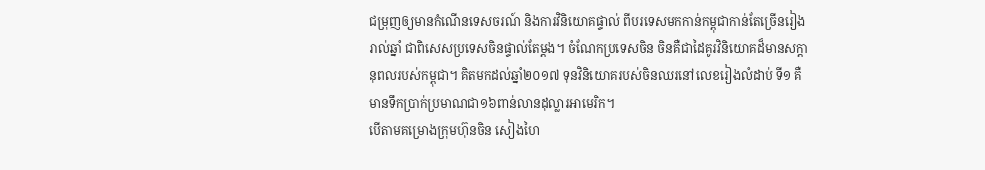ជម្រុញឲ្យមានកំណើនទេសចរណ៍ និងការវិនិយោគផ្ទាល់ ពីបរទេសមកកាន់កម្ពុជាកាន់តែច្រើនរៀងរាល់ឆ្នាំ ជាពិសេសប្រទេសចិនផ្ទាល់តែម្តង។ ចំណែកប្រទេសចិន ចិនគឺជាដៃគូរវិនិយោគដ៏មានសក្តានុពលរបស់កម្ពុជា។ គិតមកដល់ឆ្នាំ២០១៧ ទុនវិនិយោគរបស់ចិនឈរនៅលេខរៀងលំដាប់ ទី១ គឺមានទឹកប្រាក់ប្រមាណជា១៦ពាន់លានដុល្លារអាមេរិក។
បើតាមគម្រោងក្រុមហ៊ុនចិន សៀងហៃ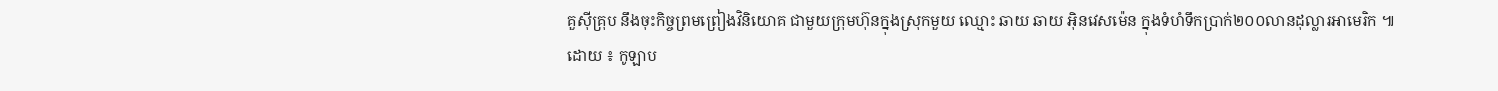គួស៊ីគ្រុប នឹងចុះកិច្ចព្រមព្រៀងវិនិយោគ ជាមួយក្រុមហ៊ុនក្នុងស្រុកមួយ ឈ្មោះ ឆាយ ឆាយ អ៊ិនវេសម៉េន ក្នុងទំហំទឹកប្រាក់២០០លានដុល្លារអាមេរិក ៕
ដោយ ៖ កូឡាប